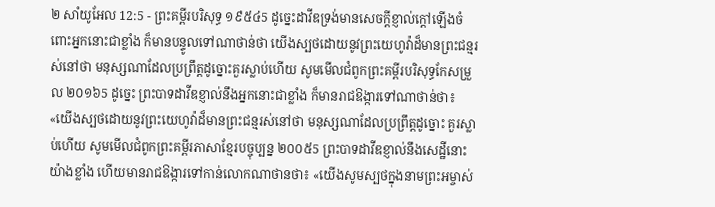២ សាំយូអែល 12:5 - ព្រះគម្ពីរបរិសុទ្ធ ១៩៥៤5 ដូច្នេះដាវីឌទ្រង់មានសេចក្ដីខ្ញាល់ក្តៅឡើងចំពោះអ្នកនោះជាខ្លាំង ក៏មានបន្ទូលទៅណាថាន់ថា យើងស្បថដោយនូវព្រះយេហូវ៉ាដ៏មានព្រះជន្មរស់នៅថា មនុស្សណាដែលប្រព្រឹត្តដូច្នោះគួរស្លាប់ហើយ សូមមើលជំពូកព្រះគម្ពីរបរិសុទ្ធកែសម្រួល ២០១៦5 ដូច្នេះ ព្រះបាទដាវីឌខ្ញាល់នឹងអ្នកនោះជាខ្លាំង ក៏មានរាជឱង្ការទៅណាថាន់ថា៖ «យើងស្បថដោយនូវព្រះយេហូវ៉ាដ៏មានព្រះជន្មរស់នៅថា មនុស្សណាដែលប្រព្រឹត្តដូច្នោះ គួរស្លាប់ហើយ សូមមើលជំពូកព្រះគម្ពីរភាសាខ្មែរបច្ចុប្បន្ន ២០០៥5 ព្រះបាទដាវីឌខ្ញាល់នឹងសេដ្ឋីនោះយ៉ាងខ្លាំង ហើយមានរាជឱង្ការទៅកាន់លោកណាថានថា៖ «យើងសូមស្បថក្នុងនាមព្រះអម្ចាស់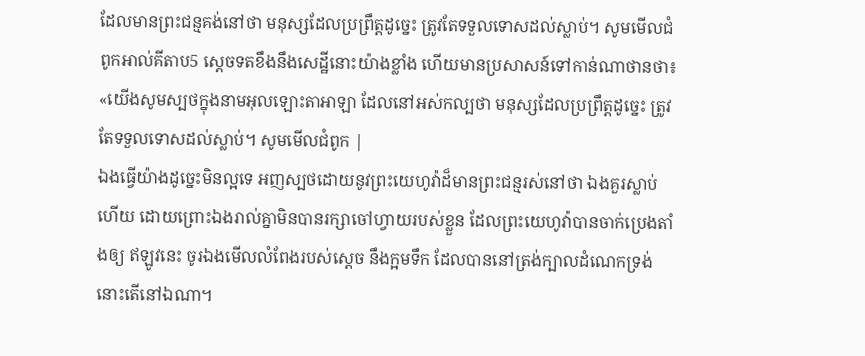ដែលមានព្រះជន្មគង់នៅថា មនុស្សដែលប្រព្រឹត្តដូច្នេះ ត្រូវតែទទួលទោសដល់ស្លាប់។ សូមមើលជំពូកអាល់គីតាប5 ស្តេចទតខឹងនឹងសេដ្ឋីនោះយ៉ាងខ្លាំង ហើយមានប្រសាសន៍ទៅកាន់ណាថានថា៖ «យើងសូមស្បថក្នុងនាមអុលឡោះតាអាឡា ដែលនៅអស់កល្បថា មនុស្សដែលប្រព្រឹត្តដូច្នេះ ត្រូវតែទទួលទោសដល់ស្លាប់។ សូមមើលជំពូក |
ឯងធ្វើយ៉ាងដូច្នេះមិនល្អទេ អញស្បថដោយនូវព្រះយេហូវ៉ាដ៏មានព្រះជន្មរស់នៅថា ឯងគួរស្លាប់ហើយ ដោយព្រោះឯងរាល់គ្នាមិនបានរក្សាចៅហ្វាយរបស់ខ្លួន ដែលព្រះយេហូវ៉ាបានចាក់ប្រេងតាំងឲ្យ ឥឡូវនេះ ចូរឯងមើលលំពែងរបស់ស្តេច នឹងក្អមទឹក ដែលបាននៅត្រង់ក្បាលដំណេកទ្រង់ នោះតើនៅឯណា។